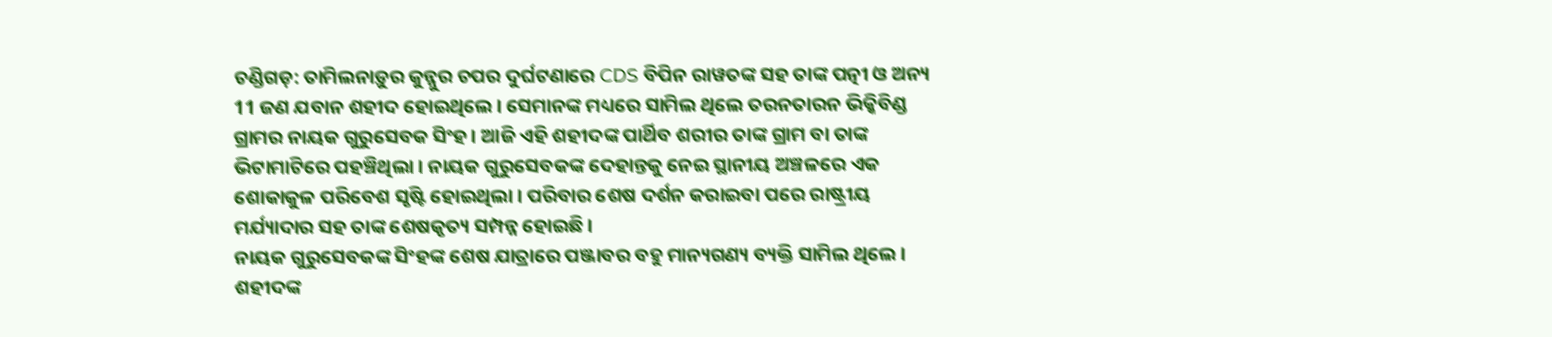ଚଣ୍ଡିଗଡ଼: ତାମିଲନାଡ଼ୁର କୁନ୍ନୁର ଚପର ଦୁର୍ଘଟଣାରେ CDS ବିପିନ ରାୱତଙ୍କ ସହ ତାଙ୍କ ପତ୍ନୀ ଓ ଅନ୍ୟ 11 ଜଣ ଯବାନ ଶହୀଦ ହୋଇଥିଲେ । ସେମାନଙ୍କ ମଧ୍ୟରେ ସାମିଲ ଥିଲେ ତରନତାରନ ଭିକ୍କିବିଣ୍ଡ ଗ୍ରାମର ନାୟକ ଗୁରୁସେବକ ସିଂହ । ଆଜି ଏହି ଶହୀଦଙ୍କ ପାର୍ଥିବ ଶରୀର ତାଙ୍କ ଗ୍ରାମ ବା ତାଙ୍କ ଭିଟାମାଟିରେ ପହଞ୍ଚିଥିଲା । ନାୟକ ଗୁରୁସେବକଙ୍କ ଦେହାନ୍ତକୁ ନେଇ ସ୍ଥାନୀୟ ଅଞ୍ଚଳରେ ଏକ ଶୋକାକୁଳ ପରିବେଶ ସୃଷ୍ଟି ହୋଇଥିଲା । ପରିବାର ଶେଷ ଦର୍ଶନ କରାଇବା ପରେ ରାଷ୍ଟ୍ରୀୟ ମର୍ଯ୍ୟାଦାର ସହ ତାଙ୍କ ଶେଷକୃତ୍ୟ ସମ୍ପନ୍ନ ହୋଇଛି ।
ନାୟକ ଗୁରୁସେବକଙ୍କ ସିଂହଙ୍କ ଶେଷ ଯାତ୍ରାରେ ପଞ୍ଜାବର ବହୁ ମାନ୍ୟଗଣ୍ୟ ବ୍ୟକ୍ତି ସାମିଲ ଥିଲେ । ଶହୀଦଙ୍କ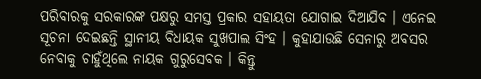ପରିବାରକୁ ସରକାରଙ୍କ ପକ୍ଷରୁ ସମସ୍ତ ପ୍ରକାର ସହାୟତା ଯୋଗାଇ ଦିଆଯିବ । ଏନେଇ ସୂଚନା ଦେଇଛନ୍ତି ସ୍ଥାନୀୟ ବିଧାୟକ ସୁଖପାଲ ସିଂହ । କୁହାଯାଉଛି ସେନାରୁ ଅବସର ନେବାକୁ ଚାହୁଁଥିଲେ ନାୟକ ଗୁରୁସେବକ । କିନ୍ତୁ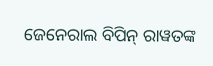ଜେନେରାଲ ବିପିନ୍ ରାୱତଙ୍କ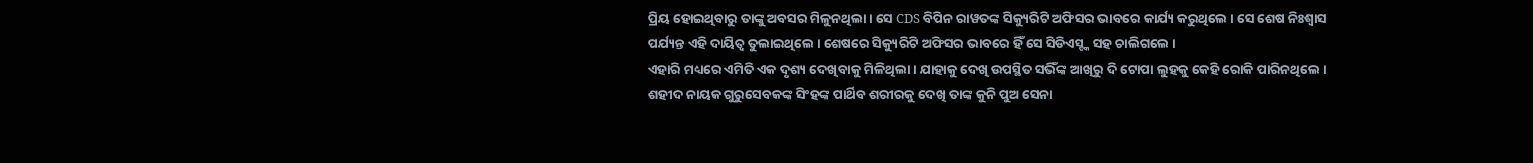ପ୍ରିୟ ହୋଇଥିବାରୁ ତାଙ୍କୁ ଅବସର ମିଳୁନଥିଲା । ସେ CDS ବିପିନ ରାୱତଙ୍କ ସିକ୍ୟୁରିଟି ଅଫିସର ଭାବରେ କାର୍ଯ୍ୟ କରୁଥିଲେ । ସେ ଶେଷ ନିଃଶ୍ବାସ ପର୍ଯ୍ୟନ୍ତ ଏହି ଦାୟିତ୍ବ ତୁଲାଇଥିଲେ । ଶେଷରେ ସିକ୍ୟୁରିଟି ଅଫିସର ଭାବରେ ହିଁ ସେ ସିଡିଏସ୍ଙ୍କ ସହ ଚାଲିଗଲେ ।
ଏହାରି ମଧ୍ୟରେ ଏମିତି ଏକ ଦୃଶ୍ୟ ଦେଖିବାକୁ ମିଳିଥିଲା । ଯାହାକୁ ଦେଖି ଉପସ୍ଥିତ ସଭିଁଙ୍କ ଆଖିରୁ ଦି ଟୋପା ଲୁହକୁ କେହି ରୋକି ପାରିନଥିଲେ । ଶହୀଦ ନାୟକ ଗୁରୁସେବକଙ୍କ ସିଂହଙ୍କ ପାର୍ଥିବ ଶରୀରକୁ ଦେଖି ତାଙ୍କ କୁନି ପୁଅ ସେନା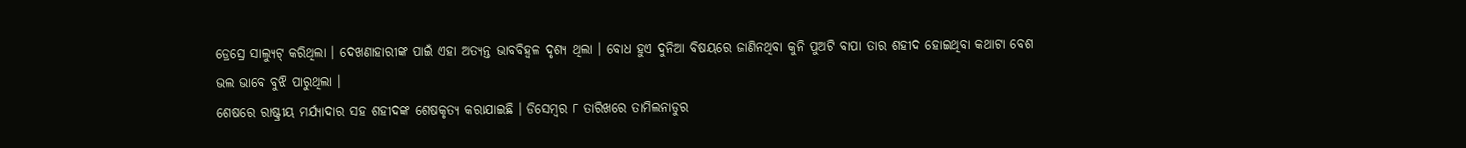ଡ୍ରେସ୍ରେ ସାଲ୍ୟୁଟ୍ କରିଥିଲା । ଦେଖଣାହାରୀଙ୍କ ପାଇଁ ଏହା ଅତ୍ୟନ୍ତ ଭାବବିହ୍ୱଳ ଦୃଶ୍ୟ ଥିଲା । ବୋଧ ହୁଏ ଦୁନିଆ ବିଷୟରେ ଜାଣିନଥିବା କୁନି ପୁଅଟି ବାପା ତାର ଶହୀଦ ହୋଇଥିବା କଥାଟା ବେଶ ଭଲ ଭାବେ ବୁଝି ପାରୁଥିଲା ।
ଶେଷରେ ରାଷ୍ଟ୍ରୀୟ ମର୍ଯ୍ୟାଦାର ସହ ଶହୀଦଙ୍କ ଶେଷକୃତ୍ୟ କରାଯାଇଛି । ଡିସେମ୍ବର ୮ ତାରିଖରେ ତାମିଲନାଡୁର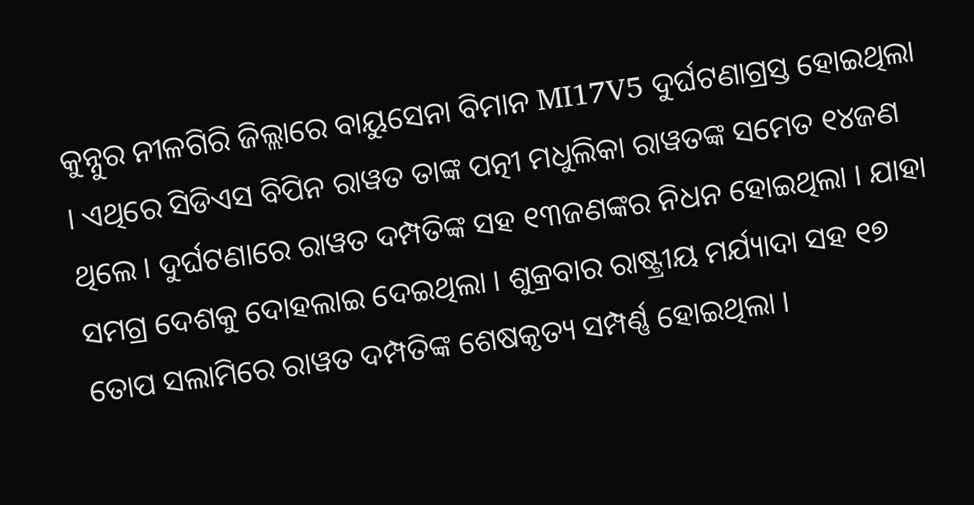କୁନ୍ନୁର ନୀଳଗିରି ଜିଲ୍ଲାରେ ବାୟୁସେନା ବିମାନ MI17V5 ଦୁର୍ଘଟଣାଗ୍ରସ୍ତ ହୋଇଥିଲା । ଏଥିରେ ସିଡିଏସ ବିପିନ ରାୱତ ତାଙ୍କ ପତ୍ନୀ ମଧୁଲିକା ରାୱତଙ୍କ ସମେତ ୧୪ଜଣ ଥିଲେ । ଦୁର୍ଘଟଣାରେ ରାୱତ ଦମ୍ପତିଙ୍କ ସହ ୧୩ଜଣଙ୍କର ନିଧନ ହୋଇଥିଲା । ଯାହା ସମଗ୍ର ଦେଶକୁ ଦୋହଲାଇ ଦେଇଥିଲା । ଶୁକ୍ରବାର ରାଷ୍ଟ୍ରୀୟ ମର୍ଯ୍ୟାଦା ସହ ୧୭ ତୋପ ସଲାମିରେ ରାୱତ ଦମ୍ପତିଙ୍କ ଶେଷକୃତ୍ୟ ସମ୍ପର୍ଣ୍ଣ ହୋଇଥିଲା ।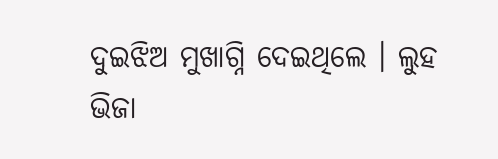ଦୁଇଝିଅ ମୁଖାଗ୍ନି ଦେଇଥିଲେ । ଲୁହ ଭିଜା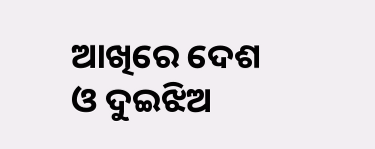ଆଖିରେ ଦେଶ ଓ ଦୁଇଝିଅ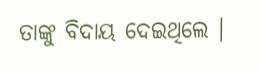ତାଙ୍କୁ ବିଦାୟ ଦେଇଥିଲେ ।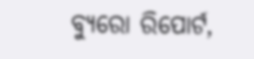ବ୍ୟୁରୋ ରିପୋର୍ଟ,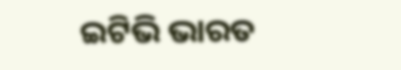ଇଟିଭି ଭାରତ